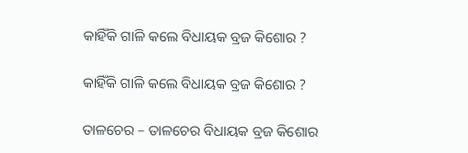କାହିଁକି ଗାଳି କଲେ ବିଧାୟକ ବ୍ରଜ କିଶୋର ?

କାହିଁକି ଗାଳି କଲେ ବିଧାୟକ ବ୍ରଜ କିଶୋର ?

ତାଳଚେର – ତାଳଚେର ବିଧାୟକ ବ୍ରଜ କିଶୋର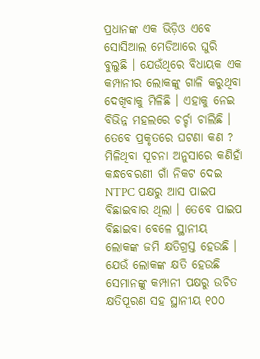ପ୍ରଧାନଙ୍କ ଏକ ଭିଡ଼ିଓ ଏବେ ସୋସିଆଲ ମେଡିଆରେ ଘୁରି ବୁଲୁଛି । ଯେଉଁଥିରେ ବିଧାୟକ ଏକ କମ୍ପାନୀର ଲୋକଙ୍କୁ ଗାଳି କରୁଥିବା ଦେଖିବାକୁ ମିଳିଛି । ଏହାକୁ ନେଇ ବିଭିନ୍ନ ମହଲରେ ଚର୍ଚ୍ଚା ଚାଲିଛି । ତେବେ ପ୍ରକୃତରେ ଘଟଣା କଣ ? ମିଳିଥିବା ସୂଚନା ଅନୁସାରେ କଣିହାଁ କନ୍ଧବେରଣୀ ଗାଁ ନିକଟ ଦେଇ NTPC ପକ୍ଷରୁ ଆସ ପାଇପ ବିଛାଇବାର ଥିଲା । ତେବେ ପାଇପ ବିଛାଇବା ବେଳେ ସ୍ଥାନୀୟ ଲୋକଙ୍କ ଜମି କ୍ଷତିଗ୍ରସ୍ତ ହେଉଛି । ଯେଉଁ ଲୋକଙ୍କ କ୍ଷତି ହେଉଛି ସେମାନଙ୍କୁ କମ୍ପାନୀ ପକ୍ଷରୁ ଉଚିତ କ୍ଷତିପୂରଣ ସହ ସ୍ଥାନୀୟ ୧୦୦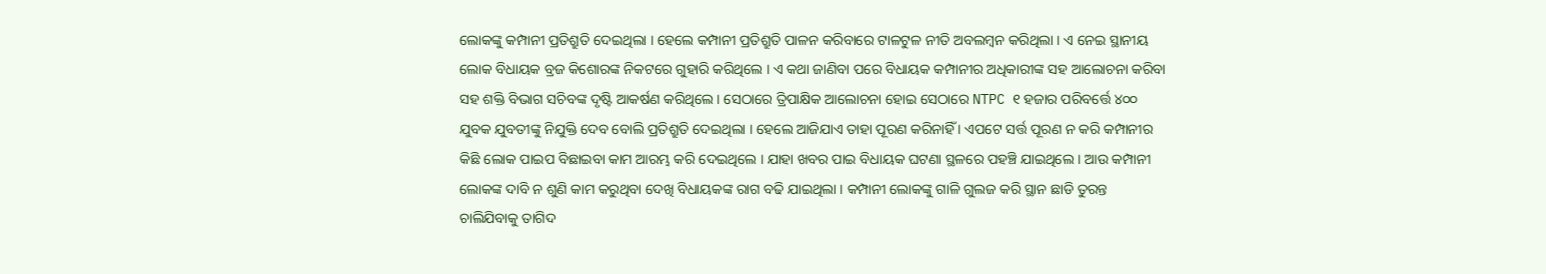ଲୋକଙ୍କୁ କମ୍ପାନୀ ପ୍ରତିଶ୍ରୁତି ଦେଇଥିଲା । ହେଲେ କମ୍ପାନୀ ପ୍ରତିଶ୍ରୁତି ପାଳନ କରିବାରେ ଟାଳଟୁଳ ନୀତି ଅବଲମ୍ବନ କରିଥିଲା । ଏ ନେଇ ସ୍ଥାନୀୟ ଲୋକ ବିଧାୟକ ବ୍ରଜ କିଶୋରଙ୍କ ନିକଟରେ ଗୁହାରି କରିଥିଲେ । ଏ କଥା ଜାଣିବା ପରେ ବିଧାୟକ କମ୍ପାନୀର ଅଧିକାରୀଙ୍କ ସହ ଆଲୋଚନା କରିବା ସହ ଶକ୍ତି ବିଭାଗ ସଚିବଙ୍କ ଦୃଷ୍ଟି ଆକର୍ଷଣ କରିଥିଲେ । ସେଠାରେ ତ୍ରିପାକ୍ଷିକ ଆଲୋଚନା ହୋଇ ସେଠାରେ NTPC ୧ ହଜାର ପରିବର୍ତ୍ତେ ୪୦୦ ଯୁବକ ଯୁବତୀଙ୍କୁ ନିଯୁକ୍ତି ଦେବ ବୋଲି ପ୍ରତିଶ୍ରୁତି ଦେଇଥିଲା । ହେଲେ ଆଜିଯାଏ ତାହା ପୂରଣ କରିନାହିଁ । ଏପଟେ ସର୍ତ୍ତ ପୂରଣ ନ କରି କମ୍ପାନୀର କିଛି ଲୋକ ପାଇପ ବିଛାଇବା କାମ ଆରମ୍ଭ କରି ଦେଇଥିଲେ । ଯାହା ଖବର ପାଇ ବିଧାୟକ ଘଟଣା ସ୍ଥଳରେ ପହଞ୍ଚି ଯାଇଥିଲେ । ଆଉ କମ୍ପାନୀ ଲୋକଙ୍କ ଦାବି ନ ଶୁଣି କାମ କରୁଥିବା ଦେଖି ବିଧାୟକଙ୍କ ରାଗ ବଢି ଯାଇଥିଲା । କମ୍ପାନୀ ଲୋକଙ୍କୁ ଗାଳି ଗୁଲଜ କରି ସ୍ଥାନ ଛାଡି ତୁରନ୍ତ ଚାଲିଯିବାକୁ ତାଗିଦ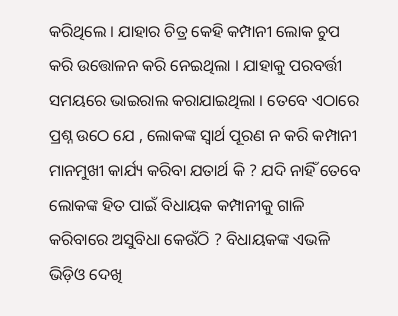କରିଥିଲେ । ଯାହାର ଚିତ୍ର କେହି କମ୍ପାନୀ ଲୋକ ଚୁପ କରି ଉତ୍ତୋଳନ କରି ନେଇଥିଲା । ଯାହାକୁ ପରବର୍ତ୍ତୀ ସମୟରେ ଭାଇରାଲ କରାଯାଇଥିଲା । ତେବେ ଏଠାରେ ପ୍ରଶ୍ନ ଉଠେ ଯେ , ଲୋକଙ୍କ ସ୍ୱାର୍ଥ ପୂରଣ ନ କରି କମ୍ପାନୀ ମାନମୁଖୀ କାର୍ଯ୍ୟ କରିବା ଯତାର୍ଥ କି ? ଯଦି ନାହିଁ ତେବେ ଲୋକଙ୍କ ହିତ ପାଇଁ ବିଧାୟକ କମ୍ପାନୀକୁ ଗାଳି କରିବାରେ ଅସୁବିଧା କେଉଁଠି ? ବିଧାୟକଙ୍କ ଏଭଳି ଭିଡ଼ିଓ ଦେଖି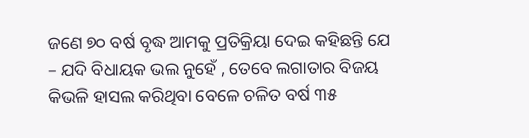ଜଣେ ୭୦ ବର୍ଷ ବୃଦ୍ଧ ଆମକୁ ପ୍ରତିକ୍ରିୟା ଦେଇ କହିଛନ୍ତି ଯେ – ଯଦି ବିଧାୟକ ଭଲ ନୁହେଁ , ତେବେ ଲଗାତାର ବିଜୟ କିଭଳି ହାସଲ କରିଥିବା ବେଳେ ଚଳିତ ବର୍ଷ ୩୫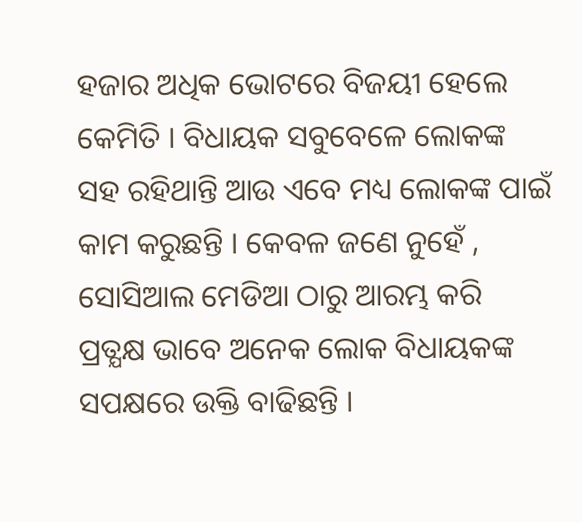ହଜାର ଅଧିକ ଭୋଟରେ ବିଜୟୀ ହେଲେ କେମିତି । ବିଧାୟକ ସବୁବେଳେ ଲୋକଙ୍କ ସହ ରହିଥାନ୍ତି ଆଉ ଏବେ ମଧ୍ୟ ଲୋକଙ୍କ ପାଇଁ କାମ କରୁଛନ୍ତି । କେବଳ ଜଣେ ନୁହେଁ , ସୋସିଆଲ ମେଡିଆ ଠାରୁ ଆରମ୍ଭ କରି ପ୍ରତ୍ଯକ୍ଷ ଭାବେ ଅନେକ ଲୋକ ବିଧାୟକଙ୍କ ସପକ୍ଷରେ ଉକ୍ତି ବାଢିଛନ୍ତି ।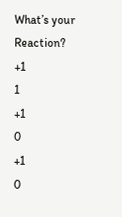What’s your Reaction?
+1
1
+1
0
+1
0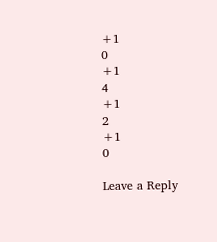+1
0
+1
4
+1
2
+1
0

Leave a Reply